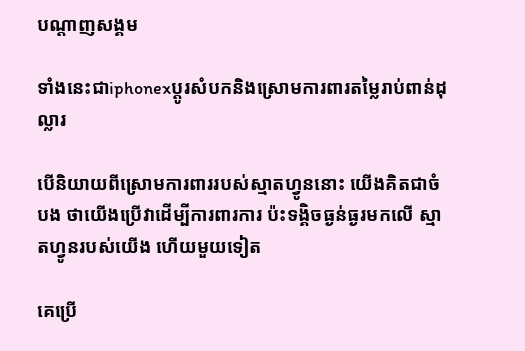បណ្តាញសង្គម

ទាំងនេះជាiphonexប្តូរសំបកនិងស្រោមការពារតម្លៃរាប់ពាន់ដុល្លារ

បើនិយាយពីស្រោមការពាររបស់ស្មាតហ្វូននោះ យើងគិតជាចំបង ថាយើងប្រើវាដើម្បីការពារការ ប៉ះទង្គិចធ្ងន់ធ្ងរមកលើ ស្មាតហ្វូនរបស់យើង ហើយមួយទៀត

គេប្រើ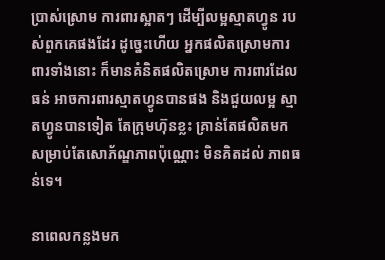ប្រាស់ស្រោម ការពារស្អាតៗ ដើម្បីលម្អស្មាតហ្វូន របស់ពួកគេផងដែរ ដូច្នេះហើយ អ្នកផលិតស្រោមការពារទាំងនោះ ក៏មានគំនិតផលិតស្រោម ការពារដែលធន់ អាចការពារស្មាតហ្វូនបានផង និងជួយលម្អ ស្មាតហ្វូនបានទៀត តែក្រុមហ៊ុនខ្លះ គ្រាន់តែផលិតមក សម្រាប់តែសោភ័ណ្ឌភាពប៉ុណ្ណោះ មិនគិតដល់ ភាពធន់ទេ។

នាពេលកន្លងមក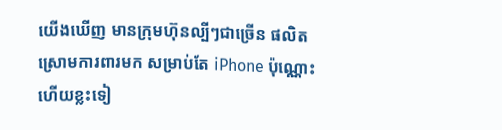យើងឃើញ មានក្រុមហ៊ុនល្បីៗជាច្រើន ផលិតស្រោមការពារមក សម្រាប់តែ iPhone ប៉ុណ្ណោះ ហើយខ្លះទៀ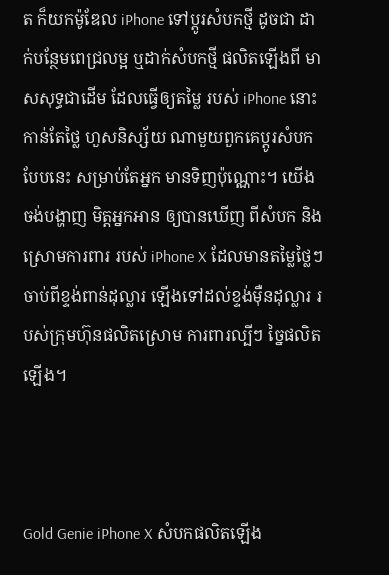ត ក៏យកម៉ូឌែល iPhone ទៅប្តូរសំបកថ្មី ដូចជា ដាក់បន្ថែមពេជ្រលម្អ ឬដាក់សំបកថ្មី ផលិតឡើងពី មាសសុទ្ធជាដើម ដែលធ្វើឲ្យតម្លៃ របស់ iPhone នោះ កាន់តែថ្លៃ ហួសនិស្ស័យ ណាមួយពួកគេប្តូរសំបក បែបនេះ សម្រាប់តែអ្នក មានទិញប៉ុណ្ណោះ។ យើងចង់បង្ហាញ មិត្តអ្នកអាន ឲ្យបានឃើញ ពីសំបក និងស្រោមការពារ របស់ iPhone X ដែលមានតម្លៃថ្លៃៗ ចាប់ពីខ្ទង់ពាន់ដុល្លារ ឡើងទៅដល់ខ្ទង់ម៉ឺនដុល្លារ របស់ក្រុមហ៊ុនផលិតស្រោម ការពារល្បីៗ ច្នៃផលិតឡើង។



Gold Genie iPhone X សំបកផលិតឡើង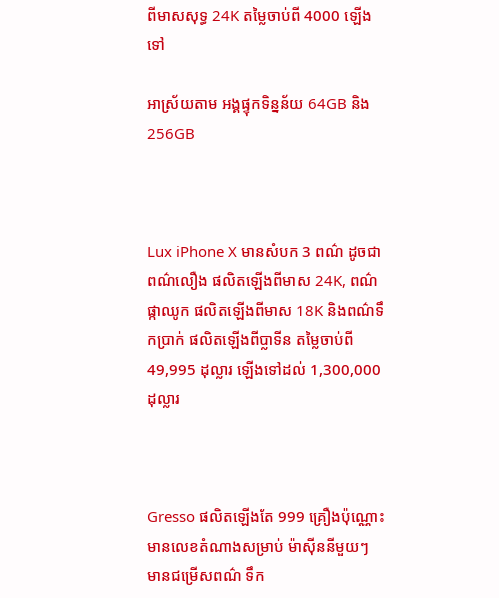ពីមាសសុទ្ធ 24K តម្លៃចាប់ពី 4000 ឡើងទៅ

អាស្រ័យតាម អង្គផ្ទុកទិន្នន័យ 64GB និង 256GB



Lux iPhone X មានសំបក 3 ពណ៌ ដូចជាពណ៌លឿង ផលិតឡើងពីមាស 24K, ពណ៌ផ្កាឈូក ផលិតឡើងពីមាស 18K និងពណ៌ទឹកប្រាក់ ផលិតឡើងពីប្លាទីន តម្លៃចាប់ពី 49,995 ដុល្លារ ឡើងទៅដល់ 1,300,000 ដុល្លារ



Gresso ផលិតឡើងតែ 999 គ្រឿងប៉ុណ្ណោះ មានលេខតំណាងសម្រាប់ ម៉ាស៊ីននីមួយៗ មានជម្រើសពណ៌ ទឹក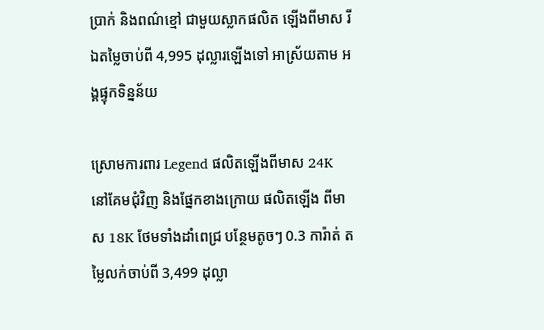ប្រាក់ និងពណ៌ខ្មៅ ជាមួយស្លាកផលិត ឡើងពីមាស រីឯតម្លៃចាប់ពី 4,995 ដុល្លារឡើងទៅ អាស្រ័យតាម អង្គផ្ទុកទិន្នន័យ

ស្រោមការពារ Legend ផលិតឡើងពីមាស 24K នៅគែមជុំវិញ និងផ្នែកខាងក្រោយ ផលិតឡើង ពីមាស 18K ថែមទាំងដាំពេជ្រ បន្ថែមតូចៗ 0.3 ការ៉ាត់ តម្លៃលក់ចាប់ពី 3,499 ដុល្លា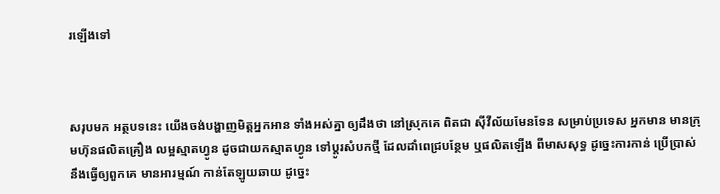រឡើងទៅ



សរុបមក អត្ថបទនេះ យើងចង់បង្ហាញមិត្តអ្នកអាន ទាំងអស់គ្នា ឲ្យដឹងថា នៅស្រុកគេ ពិតជា ស៊ីវីល័យមែនទែន សម្រាប់ប្រទេស អ្នកមាន មានក្រុមហ៊ុនផលិតគ្រឿង លម្អស្មាតហ្វូន ដូចជាយកស្មាតហ្វូន ទៅប្តូរសំបកថ្មី ដែលដាំពេជ្របន្ថែម ឬផលិតឡើង ពីមាសសុទ្ធ ដូច្នេះការកាន់ ប្រើប្រាស់ នឹងធ្វើឲ្យពួកគេ មានអារម្មណ៍ កាន់តែឡូយឆាយ ដូច្នេះ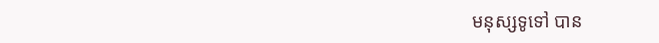មនុស្សទូទៅ បាន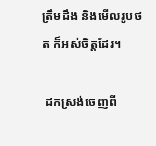ត្រឹមដឹង និងមើលរូបថត ក៏អស់ចិត្តដែរ។

 ដកស្រង់ចេញពី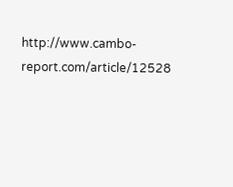http://www.cambo-report.com/article/12528